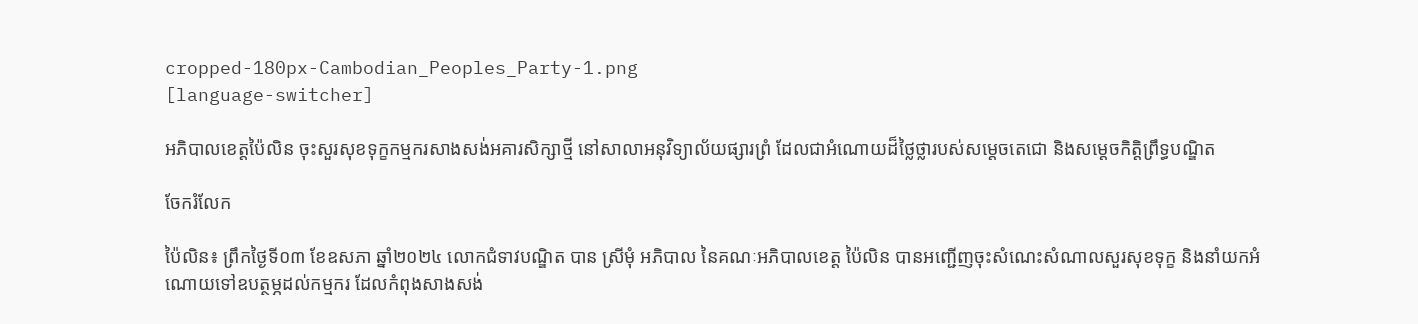cropped-180px-Cambodian_Peoples_Party-1.png
[language-switcher]

អភិបាលខេត្តប៉ៃលិន ចុះសួរសុខទុក្ខកម្មករសាងសង់អគារសិក្សាថ្មី នៅសាលាអនុវិទ្យាល័យផ្សារព្រំ ដែលជាអំណោយដ៏ថ្លៃថ្លារបស់សម្តេចតេជោ និងសម្តេចកិត្តិព្រឹទ្ធបណ្ឌិត

ចែករំលែក

ប៉ៃលិន៖ ព្រឹកថ្ងៃទី០៣ ខែឧសភា ឆ្នាំ២០២៤ លោកជំទាវបណ្ឌិត បាន ស្រីមុំ អភិបាល នៃគណៈអភិបាលខេត្ត ប៉ៃលិន បានអញ្ជើញចុះសំណេះសំណាលសួរសុខទុក្ខ និងនាំយកអំណោយទៅឧបត្ថម្ភដល់កម្មករ ដែលកំពុងសាងសង់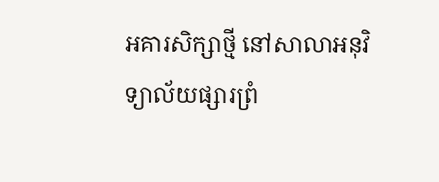អគារសិក្សាថ្មី នៅសាលាអនុវិទ្យាល័យផ្សារព្រំ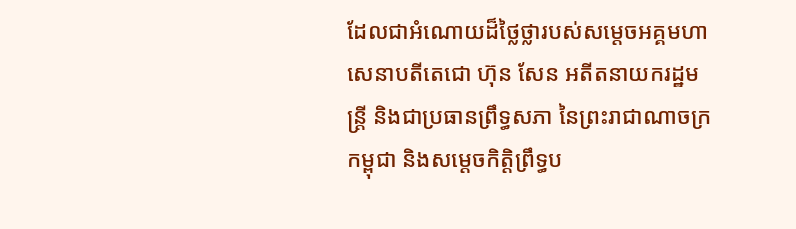ដែលជាអំណោយដ៏ថ្លៃថ្លារបស់សម្តេចអគ្គមហាសេនាបតីតេជោ ហ៊ុន សែន អតីតនាយករដ្ឋមន្ត្រី និងជាប្រធានព្រឹទ្ធសភា នៃព្រះរាជាណាចក្រកម្ពុជា និងសម្តេចកិត្តិព្រឹទ្ធប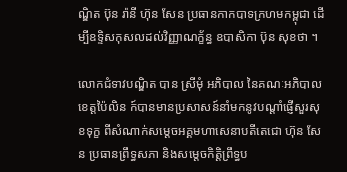ណ្ឌិត ប៊ុន រ៉ានី ហ៊ុន សែន ប្រធានកាកបាទក្រហមកម្ពុជា ដើម្បីឧទ្ទិសកុសលដល់វិញ្ញាណក្ខ័ន្ធ ឧបាសិកា ប៊ុន សុខថា ។

លោកជំទាវបណ្ឌិត បាន ស្រីមុំ អភិបាល នៃគណៈអភិបាលខេត្តប៉ៃលិន ក៍បានមានប្រសាសន៍នាំមកនូវបណ្តាំផ្ញើសួរសុខទុក្ខ ពីសំណាក់សម្តេចអគ្គមហាសេនាបតីតេជោ ហ៊ុន សែន ប្រធានព្រឹទ្ធសភា និងសម្តេចកិត្តិព្រឹទ្ធប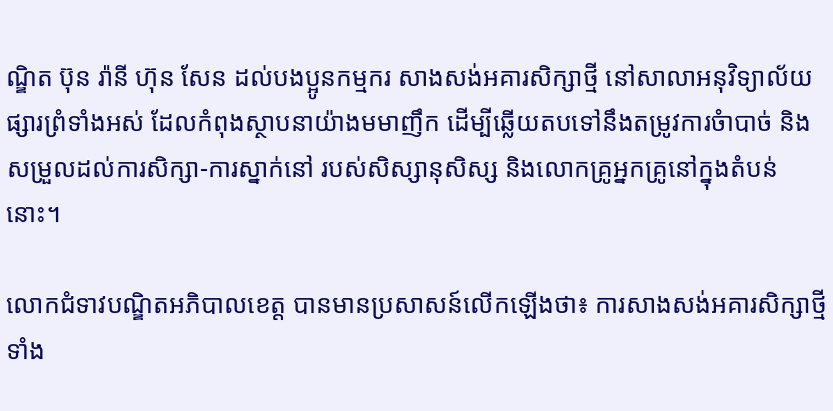ណ្ឌិត ប៊ុន រ៉ានី ហ៊ុន សែន ដល់បងប្អូនកម្មករ សាងសង់អគារសិក្សាថ្មី នៅសាលាអនុវិទ្យាល័យផ្សារព្រំទាំងអស់ ដែលកំពុងស្ថាបនាយ៉ាងមមាញឹក ដើម្បីឆ្លើយតបទៅនឹងតម្រូវការចំាបាច់ និងសម្រួលដល់ការសិក្សា-ការស្នាក់នៅ របស់សិស្សានុសិស្ស និងលោកគ្រូអ្នកគ្រូនៅក្នុងតំបន់នោះ។

លោកជំទាវបណ្ឌិតអភិបាលខេត្ត បានមានប្រសាសន៍លើកឡើងថា៖ ការសាងសង់អគារសិក្សាថ្មីទាំង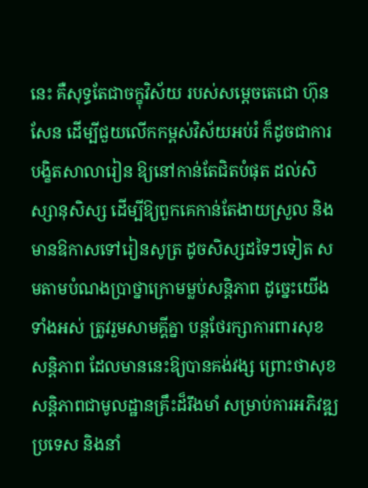នេះ គឺសុទ្ធតែជាចក្ខុវិស័យ របស់សម្ដេចតេជោ ហ៊ុន សែន ដើម្បីជួយលើកកម្ពស់វិស័យអប់រំ ក៏ដូចជាការបង្ខិតសាលារៀន ឱ្យនៅកាន់តែជិតបំផុត ដល់សិស្សានុសិស្ស ដើម្បីឱ្យពួកគេកាន់តែងាយស្រួល និងមានឱកាសទៅរៀនសូត្រ ដូចសិស្សដទៃៗទៀត សមតាមបំណងប្រាថ្នាក្រោមម្លប់សន្តិភាព ដូច្នេះយើងទាំងអស់ ត្រូវរួមសាមគ្គីគ្នា បន្តថែរក្សាការពារសុខសន្តិភាព ដែលមាននេះឱ្យបានគង់វង្ស ព្រោះថាសុខសន្តិភាពជាមូលដ្ឋានគ្រឹះដ៏រឹងមាំ សម្រាប់ការអភិវឌ្ឍប្រទេស និងនាំ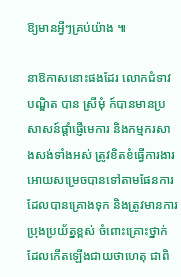ឱ្យមានអ្វីៗគ្រប់យ៉ាង ៕

នាឱកាសនោះផងដែរ លោកជំទាវបណ្ឌិត បាន ស្រីមុំ ក៍បានមានប្រសាសន៍ផ្តាំផ្ញើមេការ និងកម្មករសាងសង់ទាំងអស់ ត្រូវខិតខំធ្វើការងារ អោយសម្រេចបានទៅតាមផែនការ ដែលបានគ្រោងទុក និងត្រូវមានការប្រុងប្រយ័ត្នខ្ពស់ ចំពោះគ្រោះថ្នាក់ដែលកើតឡើងជាយថាហេតុ ជាពិ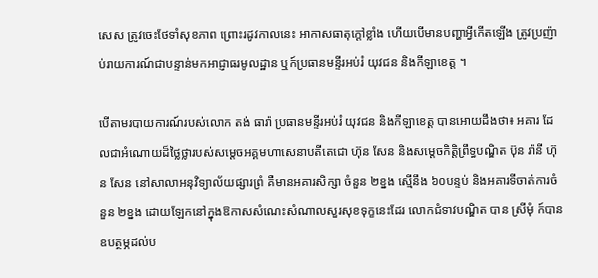សេស ត្រូវចេះថែទាំសុខភាព ព្រោះរដូវកាលនេះ អាកាសធាតុក្តៅខ្លាំង ហើយបើមានបញ្ហាអ្វីកើតឡើង ត្រូវប្រញ៉ាប់រាយការណ៍ជាបន្ទាន់មកអាជ្ញាធរមូលដ្ឋាន ឬក៍ប្រធានមន្ទីរអប់រំ យុវជន និងកីឡាខេត្ត ។

បើតាមរបាយការណ៍របស់លោក តង់ ធារ៉ា ប្រធានមន្ទីរអប់រំ យុវជន និងកីឡាខេត្ត បានអោយដឹងថា៖ អគារ ដែលជាអំណោយដ៏ថ្លៃថ្លារបស់សម្តេចអគ្គមហាសេនាបតីតេជោ ហ៊ុន សែន និងសម្តេចកិត្តិព្រឹទ្ធបណ្ឌិត ប៊ុន រ៉ានី ហ៊ុន សែន នៅសាលាអនុវិទ្យាល័យផ្សារព្រំ គឺមានអគារសិក្សា ចំនួន ២ខ្នង ស្មើនឹង ៦០បន្ទប់ និងអគារទីចាត់ការចំនួន ២ខ្នង ដោយឡែកនៅក្នុងឱកាសសំណេះសំណាលសួរសុខទុក្ខនេះដែរ លោកជំទាវបណ្ឌិត បាន ស្រីមុំ ក៍បានឧបត្ថម្ភដល់ប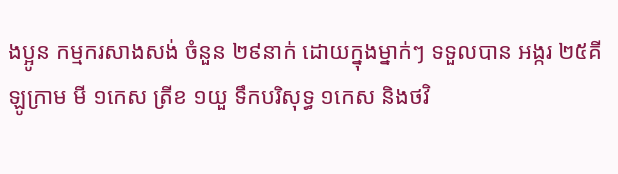ងប្អូន កម្មករសាងសង់ ចំនួន ២៩នាក់ ដោយក្នុងម្នាក់ៗ ទទួលបាន អង្ករ ២៥គីឡូក្រាម មី ១កេស ត្រីខ ១យួ ទឹកបរិសុទ្ធ ១កេស និងថវិ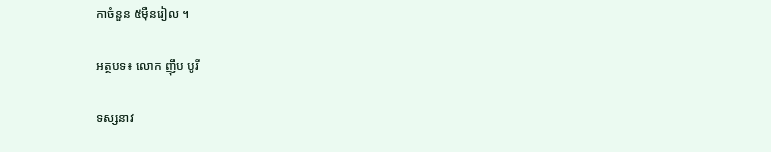កាចំនួន ៥ម៉ឺនរៀល ។

អត្ថបទ៖ លោក ញ៉ឹប បូរី

ទស្សនាវ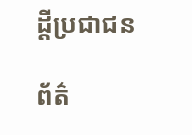ដ្តីប្រជាជន

ព័ត៌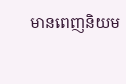មានពេញនិយម